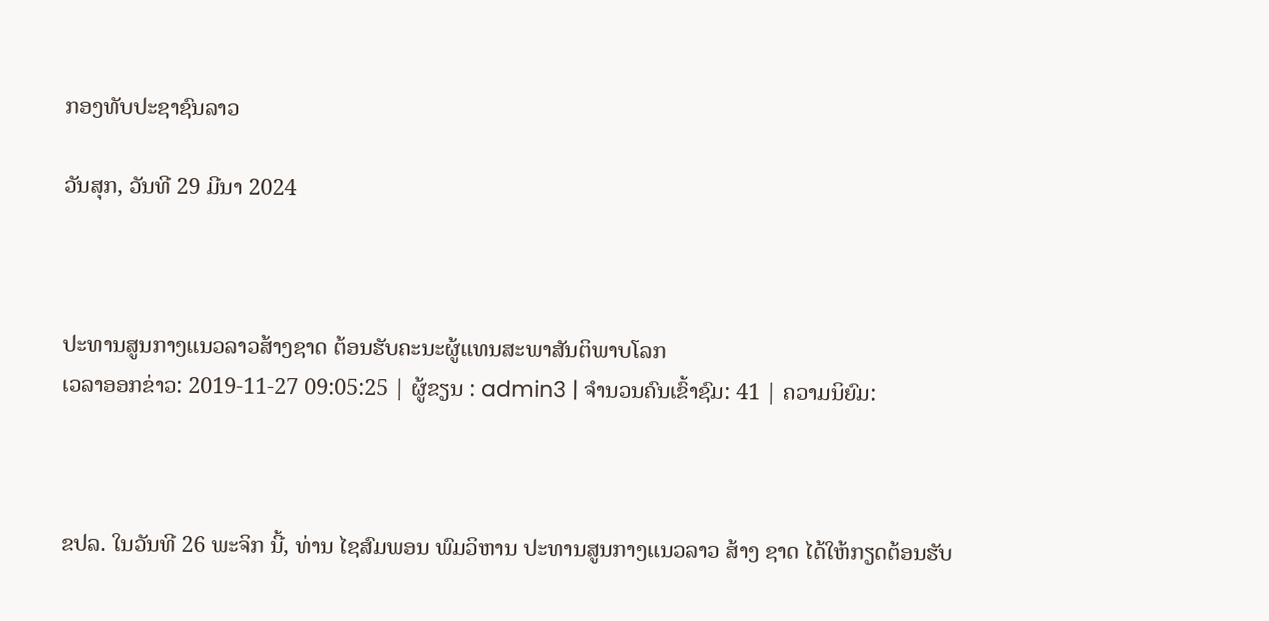ກອງທັບປະຊາຊົນລາວ

ວັນສຸກ, ວັນທີ 29 ມີນາ 2024



ປະທານສູນກາງແນວລາວສ້າງຊາດ ຕ້ອນຮັບຄະນະຜູ້ແທນສະພາສັນຕິພາບໂລກ
ເວລາອອກຂ່າວ: 2019-11-27 09:05:25 | ຜູ້ຂຽນ : admin3 | ຈຳນວນຄົນເຂົ້າຊົມ: 41 | ຄວາມນິຍົມ:



ຂປລ. ໃນວັນທີ 26 ພະຈິກ ນີ້, ທ່ານ ໄຊສົມພອນ ພົມວິຫານ ປະທານສູນກາງແນວລາວ ສ້າງ ຊາດ ໄດ້ໃຫ້ກຽດຕ້ອນຮັບ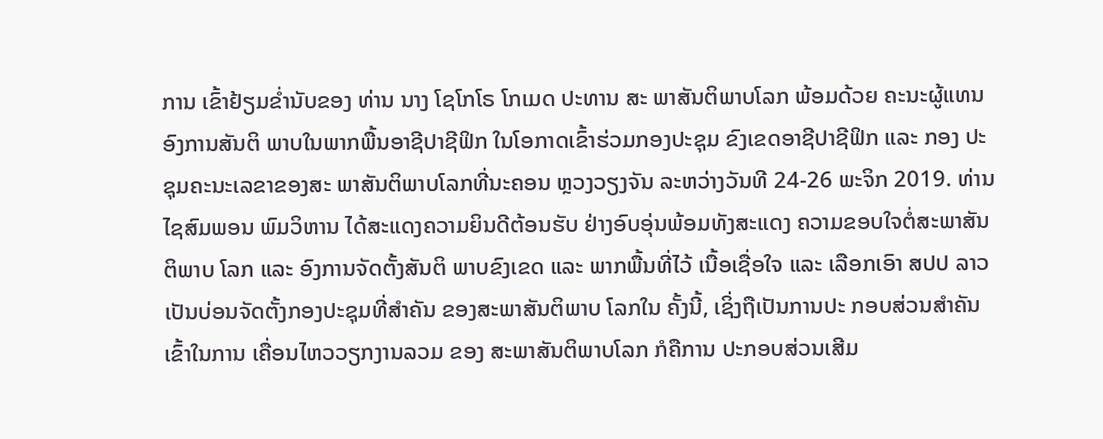ການ ເຂົ້າຢ້ຽມຂ່ຳນັບຂອງ ທ່ານ ນາງ ໂຊໂກໂຣ ໂກເມດ ປະທານ ສະ ພາສັນຕິພາບໂລກ ພ້ອມດ້ວຍ ຄະນະຜູ້ແທນອົງການສັນຕິ ພາບໃນພາກພື້ນອາຊີປາຊີຟິກ ໃນໂອກາດເຂົ້າຮ່ວມກອງປະຊຸມ ຂົງເຂດອາຊີປາຊີຟິກ ແລະ ກອງ ປະຊຸມຄະນະເລຂາຂອງສະ ພາສັນຕິພາບໂລກທີ່ນະຄອນ ຫຼວງວຽງຈັນ ລະຫວ່າງວັນທີ 24-26 ພະຈິກ 2019. ທ່ານ ໄຊສົມພອນ ພົມວິຫານ ໄດ້ສະແດງຄວາມຍິນດີຕ້ອນຮັບ ຢ່າງອົບອຸ່ນພ້ອມທັງສະແດງ ຄວາມຂອບໃຈຕໍ່ສະພາສັນ ຕິພາບ ໂລກ ແລະ ອົງການຈັດຕັ້ງສັນຕິ ພາບຂົງເຂດ ແລະ ພາກພື້ນທີ່ໄວ້ ເນື້ອເຊື່ອໃຈ ແລະ ເລືອກເອົາ ສປປ ລາວ ເປັນບ່ອນຈັດຕັ້ງກອງປະຊຸມທີ່ສຳຄັນ ຂອງສະພາສັນຕິພາບ ໂລກໃນ ຄັ້ງນີ້, ເຊິ່ງຖືເປັນການປະ ກອບສ່ວນສຳຄັນເຂົ້າໃນການ ເຄື່ອນໄຫວວຽກງານລວມ ຂອງ ສະພາສັນຕິພາບໂລກ ກໍຄືການ ປະກອບສ່ວນເສີມ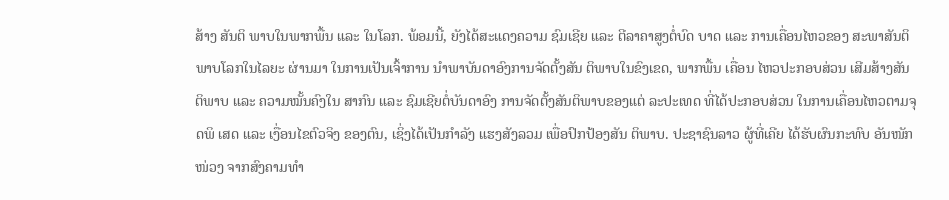ສ້າງ ສັນຕິ ພາບໃນພາກພື້ນ ແລະ ໃນໂລກ. ພ້ອມນີ້, ຍັງໄດ້ສະແດງຄວາມ ຊົມເຊີຍ ແລະ ຕີລາຄາສູງຕໍ່ບົດ ບາດ ແລະ ການເຄື່ອນໄຫວຂອງ ສະພາສັນຕິພາບໂລກໃນໄລຍະ ຜ່ານມາ ໃນການເປັນເຈົ້າການ ນຳພາບັນດາອົງການຈັດຕັ້ງສັນ ຕິພາບໃນຂົງເຂດ, ພາກພື້ນ ເຄື່ອນ ໄຫວປະກອບສ່ວນ ເສີມສ້າງສັນ ຕິພາບ ແລະ ຄວາມໝັ້ນຄົງໃນ ສາກົນ ແລະ ຊົມເຊີຍຕໍ່ບັນດາອົງ ການຈັດຕັ້ງສັນຕິພາບຂອງແຕ່ ລະປະເທດ ທີ່ໄດ້ປະກອບສ່ວນ ໃນການເຄື່ອນໄຫວຕາມຈຸດພິ ເສດ ແລະ ເງື່ອນໄຂຕົວຈິງ ຂອງຕົນ, ເຊິ່ງໄດ້ເປັນກຳລັງ ແຮງສັງລວມ ເພື່ອປົກປ້ອງສັນ ຕິພາບ. ປະຊາຊົນລາວ ຜູ້ທີ່ເຄີຍ ໄດ້ຮັບຜົນກະທົບ ອັນໜັກໜ່ວງ ຈາກສົງຄາມທຳ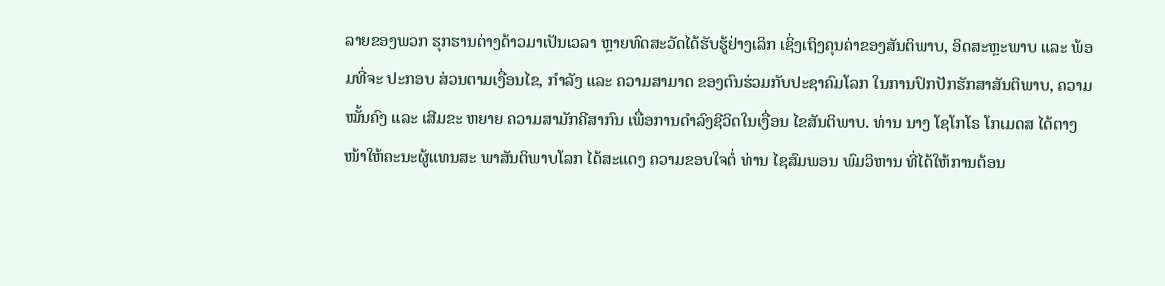ລາຍຂອງພວກ ຮຸກຮານຕ່າງດ້າວມາເປັນເວລາ ຫຼາຍທົດສະວັດໄດ້ຮັບຮູ້ຢ່າງເລິກ ເຊິ່ງເຖິງຄຸນຄ່າຂອງສັນຕິພາບ, ອິດສະຫຼະພາບ ແລະ ພ້ອມທີ່ຈະ ປະກອບ ສ່ວນຕາມເງື່ອນໄຂ, ກຳລັງ ແລະ ຄວາມສາມາດ ຂອງຕົນຮ່ວມກັບປະຊາຄົມໂລກ ໃນການປົກປັກຮັກສາສັນຕິພາບ, ຄວາມໝັ້ນຄົງ ແລະ ເສີມຂະ ຫຍາຍ ຄວາມສາມັກຄີສາກົນ ເພື່ອການດຳລົງຊີວິດໃນເງື່ອນ ໄຂສັນຕິພາບ. ທ່ານ ນາງ ໂຊໂກໂຣ ໂກເມດສ ໄດ້ຕາງໜ້າໃຫ້ຄະນະຜູ້ແທນສະ ພາສັນຕິພາບໂລກ ໄດ້ສະແດງ ຄວາມຂອບໃຈຕໍ່ ທ່ານ ໄຊສົມພອນ ພົມວິຫານ ທີ່ໄດ້ໃຫ້ການຕ້ອນ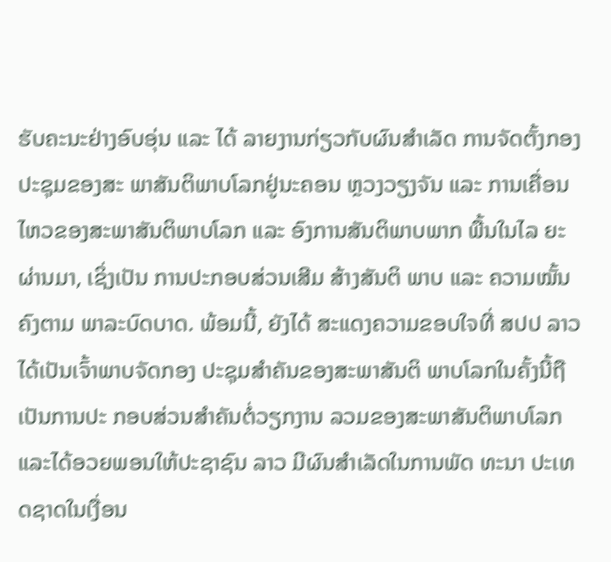ຮັບຄະນະຢ່າງອົບອຸ່ນ ແລະ ໄດ້ ລາຍງານກ່ຽວກັບຜົນສຳເລັດ ການຈັດຕັ້ງກອງປະຊຸມຂອງສະ ພາສັນຕິພາບໂລກຢູ່ນະຄອນ ຫຼວງວຽງຈັນ ແລະ ການເຄື່ອນ ໄຫວຂອງສະພາສັນຕິພາບໂລກ ແລະ ອົງການສັນຕິພາບພາກ ພື້ນໃນໄລ ຍະຜ່ານມາ, ເຊິ່ງເປັນ ການປະກອບສ່ວນເສີມ ສ້າງສັນຕິ ພາບ ແລະ ຄວາມໝັ້ນຄົງຕາມ ພາລະບົດບາດ. ພ້ອມນີ້, ຍັງໄດ້ ສະແດງຄວາມຂອບໃຈທີ່ ສປປ ລາວ ໄດ້ເປັນເຈົ້າພາບຈັດກອງ ປະຊຸມສຳຄັນຂອງສະພາສັນຕິ ພາບໂລກໃນຄັ້ງນີ້ຖືເປັນການປະ ກອບສ່ວນສໍາຄັນຕໍ່ວຽກງານ ລວມຂອງສະພາສັນຕິພາບໂລກ ແລະໄດ້ອວຍພອນໃຫ້ປະຊາຊົນ ລາວ ມີຜົນສຳເລັດໃນການພັດ ທະນາ ປະເທດຊາດໃນເງື່ອນ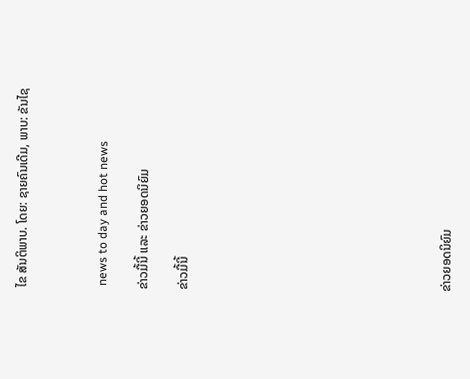ໄຂ ສັນຕິພາບ. ໂດຍ: ຊາຍຄົນເດີມ, ພາບ: ຂັນໄຊ



 news to day and hot news

ຂ່າວມື້ນີ້ ແລະ ຂ່າວຍອດນິຍົມ

ຂ່າວມື້ນີ້












ຂ່າວຍອດນິຍົມ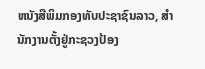ຫນັງສືພິມກອງທັບປະຊາຊົນລາວ, ສຳນັກງານຕັ້ງຢູ່ກະຊວງປ້ອງ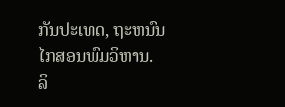ກັນປະເທດ, ຖະຫນົນໄກສອນພົມວິຫານ.
ລິ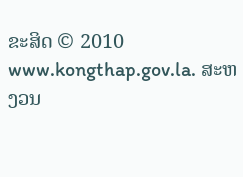ຂະສິດ © 2010 www.kongthap.gov.la. ສະຫງວນ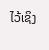ໄວ້ເຊິງ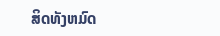ສິດທັງຫມົດ